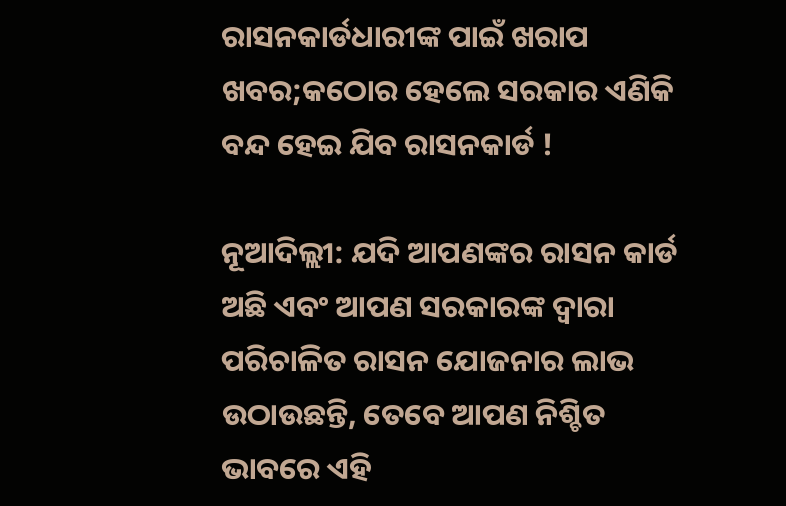ରାସନକାର୍ଡଧାରୀଙ୍କ ପାଇଁ ଖରାପ ଖବର;କଠୋର ହେଲେ ସରକାର ଏଣିକି ବନ୍ଦ ହେଇ ଯିବ ରାସନକାର୍ଡ !

ନୂଆଦିଲ୍ଲୀ: ଯଦି ଆପଣଙ୍କର ରାସନ କାର୍ଡ ଅଛି ଏବଂ ଆପଣ ସରକାରଙ୍କ ଦ୍ୱାରା ପରିଚାଳିତ ରାସନ ଯୋଜନାର ଲାଭ ଉଠାଉଛନ୍ତି, ତେବେ ଆପଣ ନିଶ୍ଚିତ ଭାବରେ ଏହି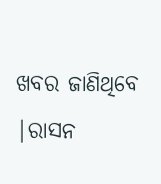ଖବର ଜାଣିଥିବେ |ରାସନ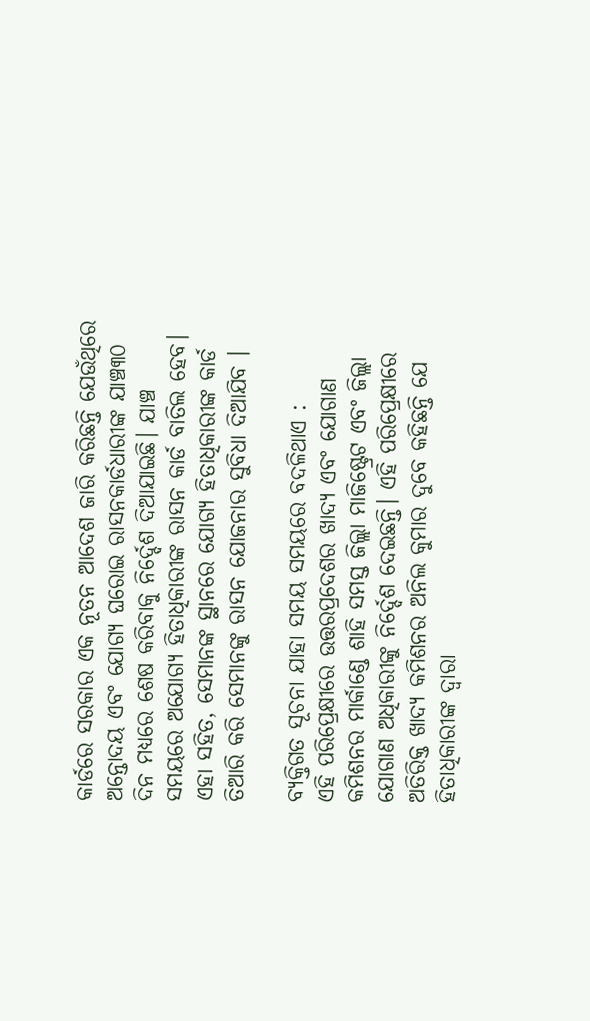କାର୍ଡରେ ସରକାର ଏକ ନୂତନ ଆଦେଶ ଜାରି କରିଛନ୍ତି ଯେଉଁଥିରେ ଅନ୍ତୋଦୟ ଏବଂ ଯୋଗ୍ୟ ଘରୋଇ ରାସନକାର୍ଡଧାରୀଙ୍କ ଯାଞ୍ଚ୩୦ ଦିନ ମଧ୍ୟରେ ଶେଷ କରିବାକୁ ନିର୍ଦ୍ଦେଶ ଦିଆଯାଇଛି। ଯାଞ୍ଚ ସମୟରେ ଅଯୋଗ୍ୟ ହିତାଧିକାରୀଙ୍କ ରାସନ କାର୍ଡ ବାତିଲ ହେବ। ଏହା ସହିତ, ସେମାନଙ୍କ ସ୍ଥାନରେ ଯୋଗ୍ୟ ହିତାଧିକାରୀଙ୍କ କାର୍ଡ ତିଆରି କରି ସେମାନଙ୍କୁ ରାସନ ଯୋଜନାର ସୁବିଧା ଦିଆଯିବ ।

ବ୍ୟକ୍ତିଗତ ସୂଚନା ଯାହା ସମୟ ସମୟରେ ବଦଳିଥାଏ :
ଏହି ପରିପ୍ରେକ୍ଷୀରେ ଉତ୍ତରପ୍ରଦେଶର ଖାଦ୍ୟ ଏବଂ ଯୋଗାଣ କମିଶନର ମାର୍କାଣ୍ଡେ ଶାହି ସମସ୍ତ ଜିଲ୍ଲା ମାଜିଷ୍ଟ୍ରେଟ ଏବଂ ଜିଲ୍ଲା ଯୋଗାଣ ଅଧିକାରୀଙ୍କୁ ନିର୍ଦ୍ଦେଶ ଦେଇଛନ୍ତି। ଏହି ପରିପ୍ରେକ୍ଷୀରେ ଅତିରିକ୍ତ ଖାଦ୍ୟ କମିଶନର ଅନିଲ କୁମାର ଦୁବେ କହିଛନ୍ତି ଯେ ହିତାଧିକାରୀଙ୍କ ଦ୍ୱାରା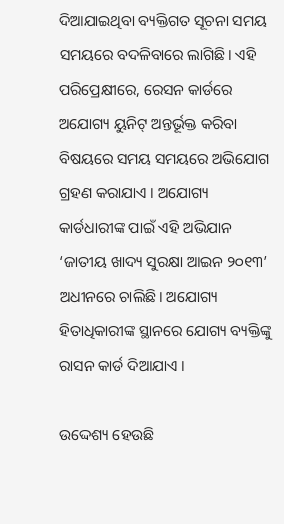ଦିଆଯାଇଥିବା ବ୍ୟକ୍ତିଗତ ସୂଚନା ସମୟ ସମୟରେ ବଦଳିବାରେ ଲାଗିଛି। ଏହି ପରିପ୍ରେକ୍ଷୀରେ, ରେସନ କାର୍ଡରେ ଅଯୋଗ୍ୟ ୟୁନିଟ୍ ଅନ୍ତର୍ଭୂକ୍ତ କରିବା ବିଷୟରେ ସମୟ ସମୟରେ ଅଭିଯୋଗ ଗ୍ରହଣ କରାଯାଏ । ଅଯୋଗ୍ୟ କାର୍ଡଧାରୀଙ୍କ ପାଇଁ ଏହି ଅଭିଯାନ ‘ଜାତୀୟ ଖାଦ୍ୟ ସୁରକ୍ଷା ଆଇନ ୨୦୧୩’ ଅଧୀନରେ ଚାଲିଛି। ଅଯୋଗ୍ୟ ହିତାଧିକାରୀଙ୍କ ସ୍ଥାନରେ ଯୋଗ୍ୟ ବ୍ୟକ୍ତିଙ୍କୁ ରାସନ କାର୍ଡ ଦିଆଯାଏ ।

ଉଦ୍ଦେଶ୍ୟ ହେଉଛି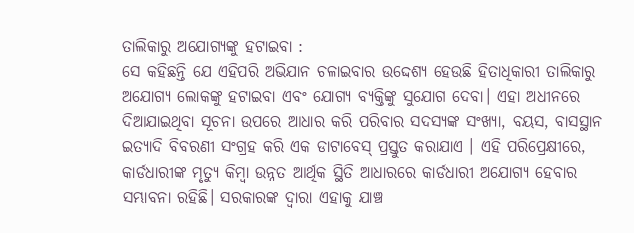ତାଲିକାରୁ ଅଯୋଗ୍ୟଙ୍କୁ ହଟାଇବା :
ସେ କହିଛନ୍ତି ଯେ ଏହିପରି ଅଭିଯାନ ଚଳାଇବାର ଉଦ୍ଦେଶ୍ୟ ହେଉଛି ହିତାଧିକାରୀ ତାଲିକାରୁ ଅଯୋଗ୍ୟ ଲୋକଙ୍କୁ ହଟାଇବା ଏବଂ ଯୋଗ୍ୟ ବ୍ୟକ୍ତିଙ୍କୁ ସୁଯୋଗ ଦେବା। ଏହା ଅଧୀନରେ ଦିଆଯାଇଥିବା ସୂଚନା ଉପରେ ଆଧାର କରି ପରିବାର ସଦସ୍ୟଙ୍କ ସଂଖ୍ୟା, ବୟସ, ବାସସ୍ଥାନ ଇତ୍ୟାଦି ବିବରଣୀ ସଂଗ୍ରହ କରି ଏକ ଡାଟାବେସ୍ ପ୍ରସ୍ତୁତ କରାଯାଏ । ଏହି ପରିପ୍ରେକ୍ଷୀରେ, କାର୍ଡଧାରୀଙ୍କ ମୃତ୍ୟୁ କିମ୍ବା ଉନ୍ନତ ଆର୍ଥିକ ସ୍ଥିତି ଆଧାରରେ କାର୍ଡଧାରୀ ଅଯୋଗ୍ୟ ହେବାର ସମ୍ଭାବନା ରହିଛି। ସରକାରଙ୍କ ଦ୍ୱାରା ଏହାକୁ ଯାଞ୍ଚ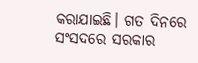କରାଯାଇଛି। ଗତ ଦିନରେ ସଂସଦରେ ସରକାର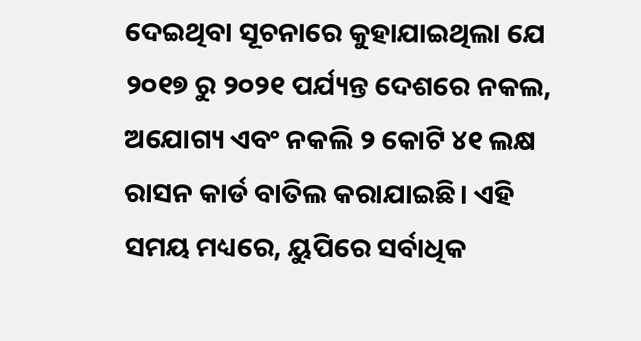ଦେଇଥିବା ସୂଚନାରେ କୁହାଯାଇଥିଲା ଯେ ୨୦୧୭ ରୁ ୨୦୨୧ ପର୍ଯ୍ୟନ୍ତ ଦେଶରେ ନକଲ, ଅଯୋଗ୍ୟ ଏବଂ ନକଲି ୨ କୋଟି ୪୧ ଲକ୍ଷ ରାସନ କାର୍ଡ ବାତିଲ କରାଯାଇଛି। ଏହି ସମୟ ମଧ୍ୟରେ, ୟୁପିରେ ସର୍ବାଧିକ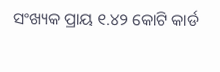ସଂଖ୍ୟକ ପ୍ରାୟ ୧.୪୨ କୋଟି କାର୍ଡ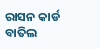ରାସନ କାର୍ଡ ବାତିଲ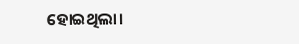ହୋଇଥିଲା।